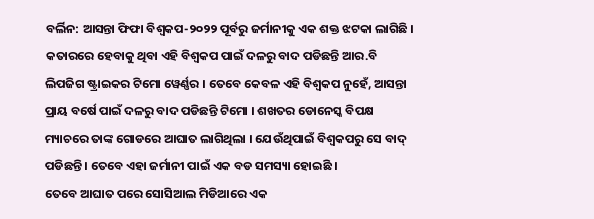ବର୍ଲିନ: ଆସନ୍ତା ଫିଫା ବିଶ୍ୱକପ-୨୦୨୨ ପୂର୍ବରୁ ଜର୍ମାନୀକୁ ଏକ ଶକ୍ତ ଝଟକା ଲାଗିଛି । କତାରରେ ହେବାକୁ ଥିବା ଏହି ବିଶ୍ୱକପ ପାଇଁ ଦଳରୁ ବାଦ ପଡିଛନ୍ତି ଆର.ବି ଲିପଜିଗ ଷ୍ଟ୍ରାଇକର ଟିମୋ ୱେର୍ଣ୍ଣର । ତେବେ କେବଳ ଏହି ବିଶ୍ୱକପ ନୁହେଁ, ଆସନ୍ତା ପ୍ରାୟ ବର୍ଷେ ପାଇଁ ଦଳରୁ ବାଦ ପଡିଛନ୍ତି ଟିମୋ । ଶଖତର ଡୋନେସ୍କ ବିପକ୍ଷ ମ୍ୟାଚରେ ତାଙ୍କ ଗୋଡରେ ଆଘାତ ଲାଗିଥିଲା । ଯେଉଁଥିପାଇଁ ବିଶ୍ୱକପରୁ ସେ ବାଦ୍ ପଡିଛନ୍ତି । ତେବେ ଏହା ଜର୍ମାନୀ ପାଇଁ ଏକ ବଡ ସମସ୍ୟା ହୋଇଛି ।
ତେବେ ଆଘାତ ପରେ ସୋସିଆଲ ମିଡିଆରେ ଏକ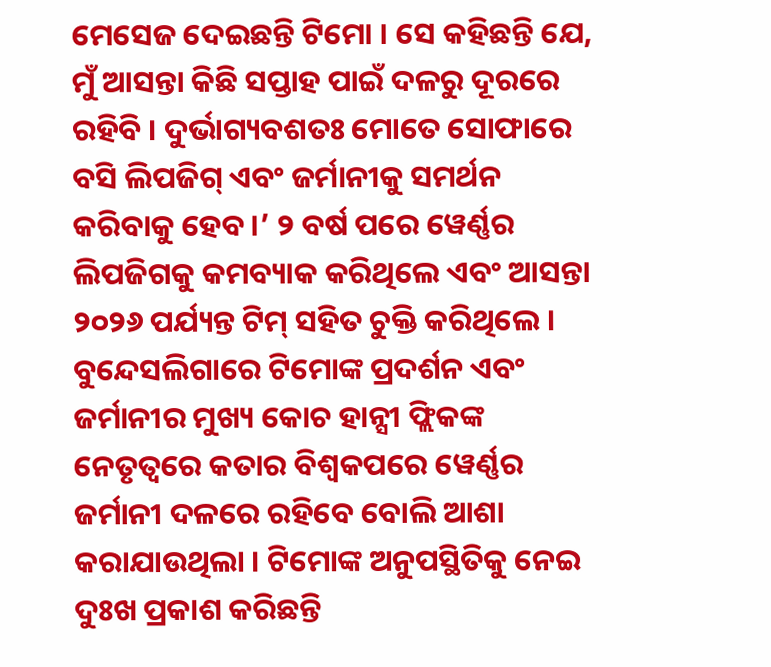ମେସେଜ ଦେଇଛନ୍ତି ଟିମୋ । ସେ କହିଛନ୍ତି ଯେ, ମୁଁ ଆସନ୍ତା କିଛି ସପ୍ତାହ ପାଇଁ ଦଳରୁ ଦୂରରେ ରହିବି । ଦୁର୍ଭାଗ୍ୟବଶତଃ ମୋତେ ସୋଫାରେ ବସି ଲିପଜିଗ୍ ଏବଂ ଜର୍ମାନୀକୁ ସମର୍ଥନ କରିବାକୁ ହେବ ।’ ୨ ବର୍ଷ ପରେ ୱେର୍ଣ୍ଣର ଲିପଜିଗକୁ କମବ୍ୟାକ କରିଥିଲେ ଏବଂ ଆସନ୍ତା ୨୦୨୬ ପର୍ଯ୍ୟନ୍ତ ଟିମ୍ ସହିତ ଚୁକ୍ତି କରିଥିଲେ । ବୁନ୍ଦେସଲିଗାରେ ଟିମୋଙ୍କ ପ୍ରଦର୍ଶନ ଏବଂ ଜର୍ମାନୀର ମୁଖ୍ୟ କୋଚ ହାନ୍ସୀ ଫ୍ଲିକଙ୍କ ନେତୃତ୍ୱରେ କତାର ବିଶ୍ୱକପରେ ୱେର୍ଣ୍ଣର ଜର୍ମାନୀ ଦଳରେ ରହିବେ ବୋଲି ଆଶା କରାଯାଉଥିଲା । ଟିମୋଙ୍କ ଅନୁପସ୍ଥିତିକୁ ନେଇ ଦୁଃଖ ପ୍ରକାଶ କରିଛନ୍ତି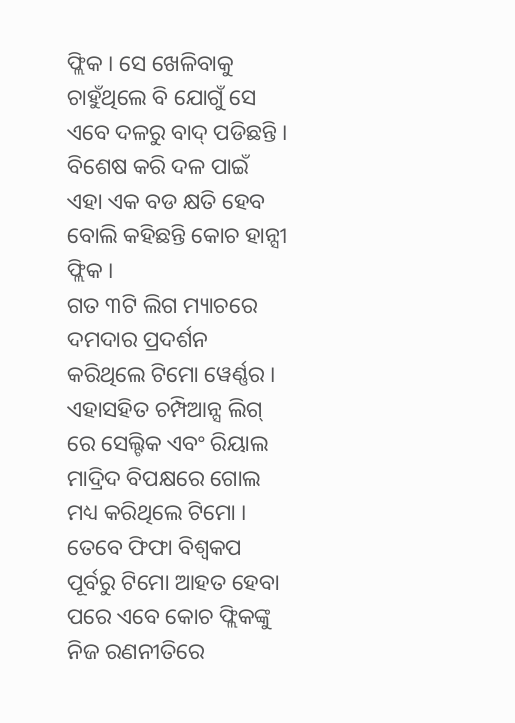ଫ୍ଲିକ । ସେ ଖେଳିବାକୁ ଚାହୁଁଥିଲେ ବି ଯୋଗୁଁ ସେ ଏବେ ଦଳରୁ ବାଦ୍ ପଡିଛନ୍ତି । ବିଶେଷ କରି ଦଳ ପାଇଁ ଏହା ଏକ ବଡ କ୍ଷତି ହେବ ବୋଲି କହିଛନ୍ତି କୋଚ ହାନ୍ସୀ ଫ୍ଲିକ ।
ଗତ ୩ଟି ଲିଗ ମ୍ୟାଚରେ ଦମଦାର ପ୍ରଦର୍ଶନ କରିଥିଲେ ଟିମୋ ୱେର୍ଣ୍ଣର । ଏହାସହିତ ଚମ୍ପିଆନ୍ସ ଲିଗ୍ ରେ ସେଲ୍ଟିକ ଏବଂ ରିୟାଲ ମାଦ୍ରିଦ ବିପକ୍ଷରେ ଗୋଲ ମଧ୍ୟ କରିଥିଲେ ଟିମୋ । ତେବେ ଫିଫା ବିଶ୍ୱକପ ପୂର୍ବରୁ ଟିମୋ ଆହତ ହେବା ପରେ ଏବେ କୋଚ ଫ୍ଲିକଙ୍କୁ ନିଜ ରଣନୀତିରେ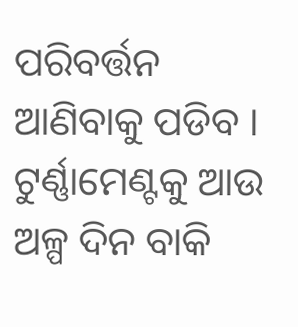ପରିବର୍ତ୍ତନ ଆଣିବାକୁ ପଡିବ । ଟୁର୍ଣ୍ଣାମେଣ୍ଟକୁ ଆଉ ଅଳ୍ପ ଦିନ ବାକି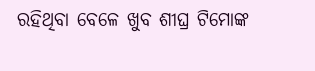ରହିଥିବା ବେଳେ ଖୁବ ଶୀଘ୍ର ଟିମୋଙ୍କ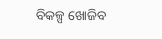ବିକଳ୍ପ ଖୋଜିବ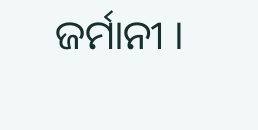ଜର୍ମାନୀ ।